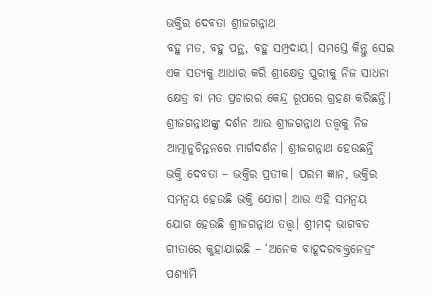ଭକ୍ତିର ଦେବତା ଶ୍ରୀଜଗନ୍ନାଥ
ବହୁ ମତ, ବହୁ ପନ୍ଥ, ବହୁ ସମ୍ପ୍ରଦାୟ। ସମସ୍ତେ କିନ୍ତୁ ସେଇ ଏକ ସତ୍ୟକୁ ଆଧାର କରି ଶ୍ରୀକ୍ଷେତ୍ର ପୁରୀକୁ ନିଜ ସାଧନା କ୍ଷେତ୍ର ବା ମତ ପ୍ରଚାରର କେନ୍ଦ୍ର ରୂପରେ ଗ୍ରହଣ କରିଛନ୍ତି। ଶ୍ରୀଜଗନ୍ନାଥଙ୍କୁ ଦର୍ଶନ ଆଉ ଶ୍ରୀଜଗନ୍ନାଥ ତତ୍ତ୍ୱକୁ ନିଜ ଆତ୍ମାନୁଚିନ୍ତନରେ ମାର୍ଗଦର୍ଶନ। ଶ୍ରୀଜଗନ୍ନାଥ ହେଉଛନ୍ତି ଭକ୍ତି ଦେବତା – ଭକ୍ତିର ପ୍ରତୀକ। ପରମ ଜ୍ଞାନ, ଭକ୍ତିର ସମନ୍ୱୟ ହେଉଛି ଭକ୍ତି ଯୋଗ। ଆଉ ଏହି ସମନ୍ୱୟ ଯୋଗ ହେଉଛି ଶ୍ରୀଜଗନ୍ନାଥ ତତ୍ତ୍ୱ। ଶ୍ରୀମଦ୍ ଭାଗବତ ଗୀତାରେ କୁହାଯାଇଛି – ‘ଅନେକ ବାହୂଦରବକ୍ତ୍ରନେତ୍ରଂ ପଶ୍ୟାମି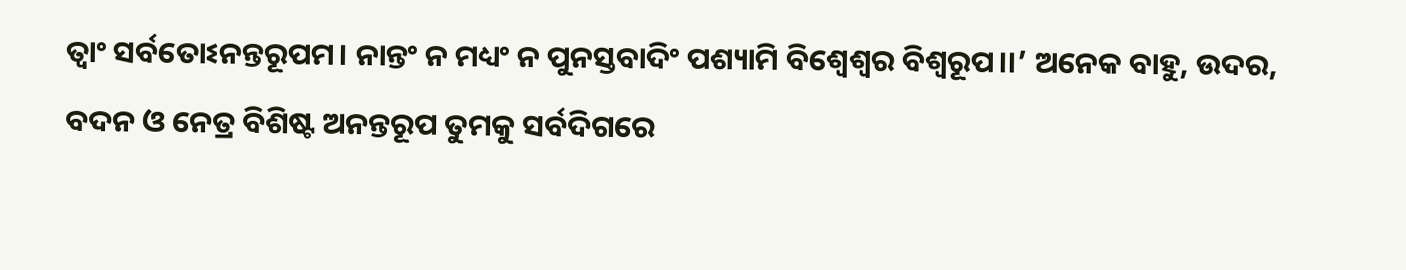ତ୍ୱାଂ ସର୍ବତୋଽନନ୍ତରୂପମ। ନାନ୍ତଂ ନ ମଧ୍ୟଂ ନ ପୁନସ୍ତବାଦିଂ ପଶ୍ୟାମି ବିଶ୍ୱେଶ୍ୱର ବିଶ୍ୱରୂପ।।’ ଅନେକ ବାହୁ, ଉଦର, ବଦନ ଓ ନେତ୍ର ବିଶିଷ୍ଟ ଅନନ୍ତରୂପ ତୁମକୁ ସର୍ବଦିଗରେ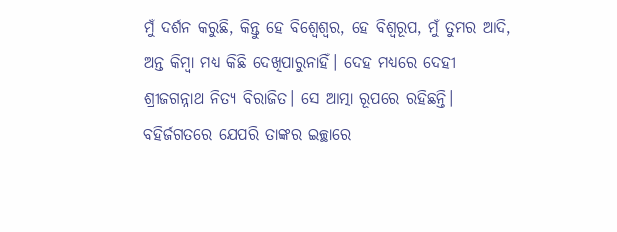ମୁଁ ଦର୍ଶନ କରୁଛି, କିନ୍ତୁ ହେ ବିଶ୍ୱେଶ୍ୱର, ହେ ବିଶ୍ୱରୂପ, ମୁଁ ତୁମର ଆଦି, ଅନ୍ତ କିମ୍ବା ମଧ୍ୟ କିଛି ଦେଖିପାରୁନାହିଁ। ଦେହ ମଧ୍ୟରେ ଦେହୀ ଶ୍ରୀଜଗନ୍ନାଥ ନିତ୍ୟ ବିରାଜିତ। ସେ ଆତ୍ମା ରୂପରେ ରହିଛନ୍ତି। ବହିର୍ଜଗତରେ ଯେପରି ତାଙ୍କର ଇଚ୍ଛାରେ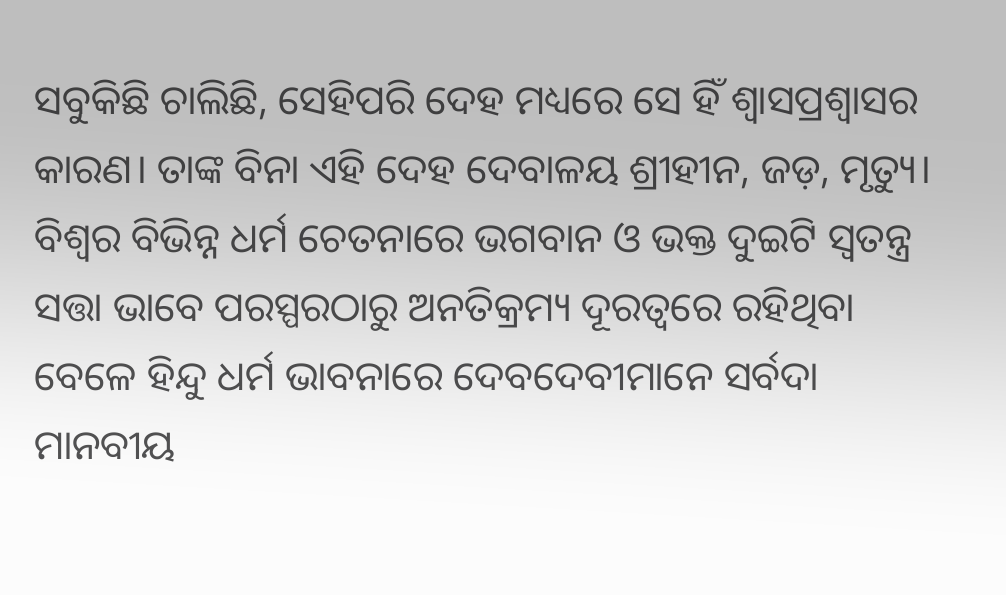ସବୁକିଛି ଚାଲିଛି, ସେହିପରି ଦେହ ମଧ୍ୟରେ ସେ ହିଁ ଶ୍ୱାସପ୍ରଶ୍ୱାସର କାରଣ। ତାଙ୍କ ବିନା ଏହି ଦେହ ଦେବାଳୟ ଶ୍ରୀହୀନ, ଜଡ଼, ମୃତ୍ୟୁ।
ବିଶ୍ୱର ବିଭିନ୍ନ ଧର୍ମ ଚେତନାରେ ଭଗବାନ ଓ ଭକ୍ତ ଦୁଇଟି ସ୍ୱତନ୍ତ୍ର ସତ୍ତା ଭାବେ ପରସ୍ପରଠାରୁ ଅନତିକ୍ରମ୍ୟ ଦୂରତ୍ୱରେ ରହିଥିବା ବେଳେ ହିନ୍ଦୁ ଧର୍ମ ଭାବନାରେ ଦେବଦେବୀମାନେ ସର୍ବଦା ମାନବୀୟ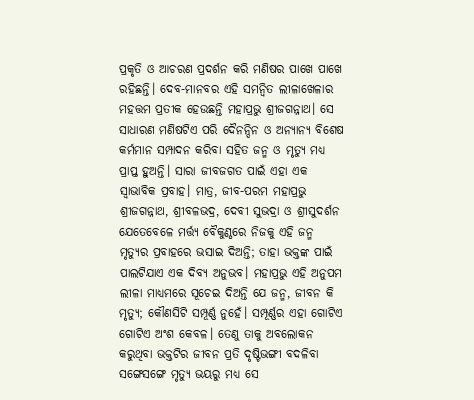ପ୍ରକୃତି ଓ ଆଚରଣ ପ୍ରଦର୍ଶନ କରି ମଣିଷର ପାଖେ ପାଖେ ରହିଛନ୍ତି। ଦେବ-ମାନବର ଏହି ସମନ୍ୱିତ ଲୀଳାଖେଳାର ମହତ୍ତମ ପ୍ରତୀକ ହେଉଛନ୍ତି ମହାପ୍ରଭୁ ଶ୍ରୀଜଗନ୍ନାଥ। ସେ ସାଧାରଣ ମଣିଷଟିଏ ପରି ଦୈନନ୍ଦିନ ଓ ଅନ୍ୟାନ୍ୟ ବିଶେଷ କର୍ମମାନ ସମ୍ପାଦନ କରିବା ସହିତ ଜନ୍ମ ଓ ମୃତ୍ୟୁ ମଧ୍ୟ ପ୍ରାପ୍ତ ହୁଅନ୍ତି। ସାରା ଜୀବଜଗତ ପାଇଁ ଏହା ଏକ ସ୍ୱାଭାବିକ ପ୍ରବାହ। ମାତ୍ର, ଜୀବ-ପରମ ମହାପ୍ରଭୁ ଶ୍ରୀଜଗନ୍ନାଥ, ଶ୍ରୀବଳଭଦ୍ର, ଦେବୀ ସୁଭଦ୍ରା ଓ ଶ୍ରୀସୁଦର୍ଶନ ଯେତେବେଳେ ମର୍ତ୍ତ୍ୟ ବୈକୁଣ୍ଠରେ ନିଜକୁ ଏହି ଜନ୍ମ ମୃତ୍ୟୁର ପ୍ରବାହରେ ଭସାଇ ଦିଅନ୍ତି; ତାହା ଭକ୍ତଙ୍କ ପାଇଁ ପାଲଟିଯାଏ ଏକ ଦିବ୍ୟ ଅନୁଭବ। ମହାପ୍ରଭୁ ଏହି ଅନୁପମ ଲୀଳା ମାଧ୍ୟମରେ ସୂଚେଇ ଦିଅନ୍ତି ଯେ ଜନ୍ମ, ଜୀବନ କି ମୃତ୍ୟୁ; କୌଣସିଟି ସମ୍ପୂର୍ଣ୍ଣ ନୁହେଁ। ସମ୍ପୂର୍ଣ୍ଣର ଏହା ଗୋଟିଏ ଗୋଟିଏ ଅଂଶ କେବଳ। ତେଣୁ ତାକୁ ଅବଲୋକନ କରୁଥିବା ଭକ୍ତଟିର ଜୀବନ ପ୍ରତି ଦୃଷ୍ଟିଭଙ୍ଗୀ ବଦଳିବା ସଙ୍ଗେସଙ୍ଗେ ମୃତ୍ୟୁ ଭୟରୁ ମଧ୍ୟ ସେ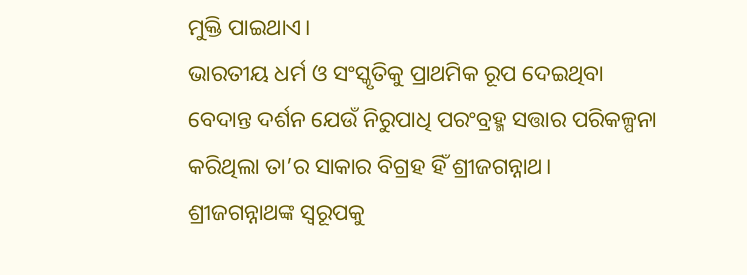ମୁକ୍ତି ପାଇଥାଏ।
ଭାରତୀୟ ଧର୍ମ ଓ ସଂସ୍କୃତିକୁ ପ୍ରାଥମିକ ରୂପ ଦେଇଥିବା ବେଦାନ୍ତ ଦର୍ଶନ ଯେଉଁ ନିରୁପାଧି ପରଂବ୍ରହ୍ମ ସତ୍ତାର ପରିକଳ୍ପନା କରିଥିଲା ତା’ର ସାକାର ବିଗ୍ରହ ହିଁ ଶ୍ରୀଜଗନ୍ନାଥ। ଶ୍ରୀଜଗନ୍ନାଥଙ୍କ ସ୍ୱରୂପକୁ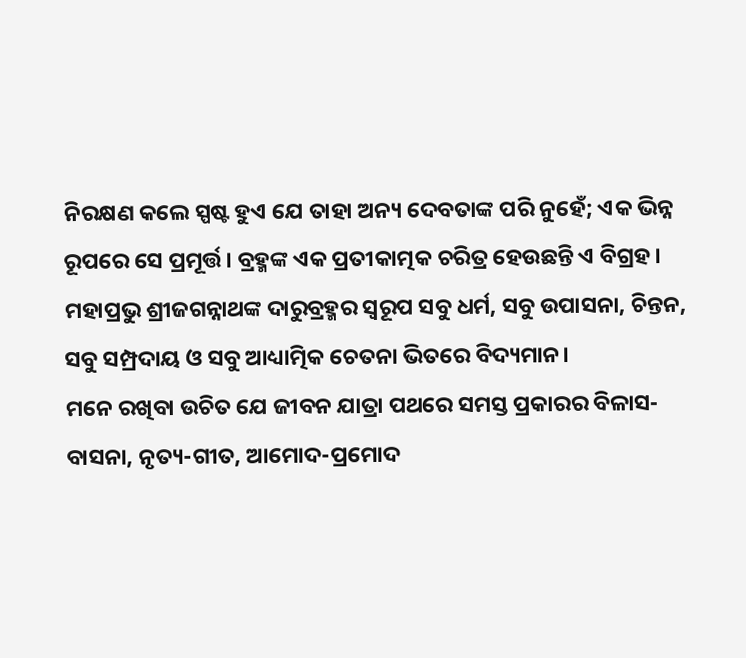ନିରକ୍ଷଣ କଲେ ସ୍ପଷ୍ଟ ହୁଏ ଯେ ତାହା ଅନ୍ୟ ଦେବତାଙ୍କ ପରି ନୁହେଁ; ଏକ ଭିନ୍ନ ରୂପରେ ସେ ପ୍ରମୂର୍ତ୍ତ। ବ୍ରହ୍ମଙ୍କ ଏକ ପ୍ରତୀକାତ୍ମକ ଚରିତ୍ର ହେଉଛନ୍ତି ଏ ବିଗ୍ରହ। ମହାପ୍ରଭୁ ଶ୍ରୀଜଗନ୍ନାଥଙ୍କ ଦାରୁବ୍ରହ୍ମର ସ୍ୱରୂପ ସବୁ ଧର୍ମ, ସବୁ ଉପାସନା, ଚିନ୍ତନ, ସବୁ ସମ୍ପ୍ରଦାୟ ଓ ସବୁ ଆଧ୍ୟାତ୍ମିକ ଚେତନା ଭିତରେ ବିଦ୍ୟମାନ।
ମନେ ରଖିବା ଉଚିତ ଯେ ଜୀବନ ଯାତ୍ରା ପଥରେ ସମସ୍ତ ପ୍ରକାରର ବିଳାସ-ବାସନା, ନୃତ୍ୟ-ଗୀତ, ଆମୋଦ-ପ୍ରମୋଦ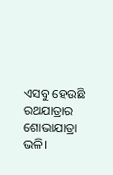ଏସବୁ ହେଉଛି ରଥଯାତ୍ରାର ଶୋଭାଯାତ୍ରା ଭଳି।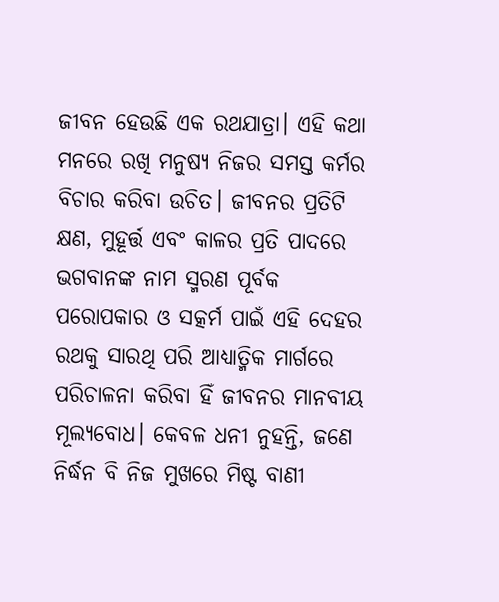ଜୀବନ ହେଉଛି ଏକ ରଥଯାତ୍ରା। ଏହି କଥା ମନରେ ରଖି ମନୁଷ୍ୟ ନିଜର ସମସ୍ତ କର୍ମର ବିଚାର କରିବା ଉଚିତ। ଜୀବନର ପ୍ରତିଟି କ୍ଷଣ, ମୁହୂର୍ତ୍ତ ଏବଂ କାଳର ପ୍ରତି ପାଦରେ ଭଗବାନଙ୍କ ନାମ ସ୍ମରଣ ପୂର୍ବକ ପରୋପକାର ଓ ସତ୍କର୍ମ ପାଇଁ ଏହି ଦେହର ରଥକୁ ସାରଥି ପରି ଆଧ୍ୟାତ୍ମିକ ମାର୍ଗରେ ପରିଚାଳନା କରିବା ହିଁ ଜୀବନର ମାନବୀୟ ମୂଲ୍ୟବୋଧ। କେବଳ ଧନୀ ନୁହନ୍ତି, ଜଣେ ନିର୍ଦ୍ଧନ ବି ନିଜ ମୁଖରେ ମିଷ୍ଟ ବାଣୀ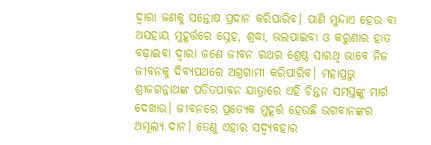ଦ୍ୱାରା ଜଣକୁ ସନ୍ତୋଷ ପ୍ରଦାନ କରିପାରିବ। ପାଣି ମୁନ୍ଦାଏ ହେଉ ବା ଅସହାୟ ମୁହୂର୍ତ୍ତରେ ସ୍ନେହ, ଶ୍ରଦ୍ଧା, ଭଲପାଇବା ଓ କରୁଣାର ହାତ ବଢ଼ାଇବା ଦ୍ୱାରା ଜଣେ ଜୀବନ ରଥର ଶ୍ରେଷ୍ଠ ସାରଥି ଭାବେ ନିଜ ଜୀବନକୁ ଦିବ୍ୟପଥରେ ଅଗ୍ରଗାମୀ କରିପାରିବ। ମହାପ୍ରଭୁ ଶ୍ରୀଜଗନ୍ନାଥଙ୍କ ପତିତପାବନ ଯାତ୍ରାରେ ଏହି ଚିନ୍ତନ ସମସ୍ତଙ୍କୁ ମାର୍ଗ ଦେଖାଉ। ଜୀବନରେ ପ୍ରତ୍ୟେକ ମୁହୂର୍ତ୍ତ ହେଉଛି ଭଗବାନଙ୍କର ଅମୂଲ୍ୟ ଦାନ। ତେଣୁ ଏହାର ସଦ୍ବ୍ୟବହାର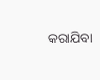କରାଯିବା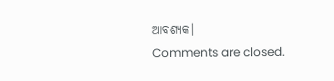ଆବଶ୍ୟକ।
Comments are closed.